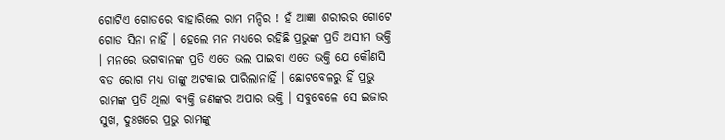ଗୋଟିଏ ଗୋଡରେ ବାହାରିଲେ ରାମ ମନ୍ଦିର ! ହଁ ଆଜ୍ଞା ଶରୀରର ଗୋଟେ ଗୋଡ ସିନା ନାହିଁ । ହେଲେ ମନ ମଧ୍ୟରେ ରହିଛି ପ୍ରଭୁଙ୍କ ପ୍ରତି ଅସୀମ ଭକ୍ତି । ମନରେ ଭଗବାନଙ୍କ ପ୍ରତି ଏତେ ଭଲ ପାଇବା ଏତେ ଭକ୍ତି ଯେ କୌଣସି ବଡ ରୋଗ ମଧ୍ୟ ତାଙ୍କୁ ଅଟକାଇ ପାରିଲାନାହିଁ । ଛୋଟବେଳରୁ ହିଁ ପ୍ରଭୁ ରାମଙ୍କ ପ୍ରତି ଥିଲା ବ୍ୟକ୍ତି ଜଣଙ୍କର ଅପାର ଭକ୍ତି । ସବୁବେଳେ ସେ ଇଜାର ସୁଖ, ଦୁଃଖରେ ପ୍ରଭୁ ରାମଙ୍କୁ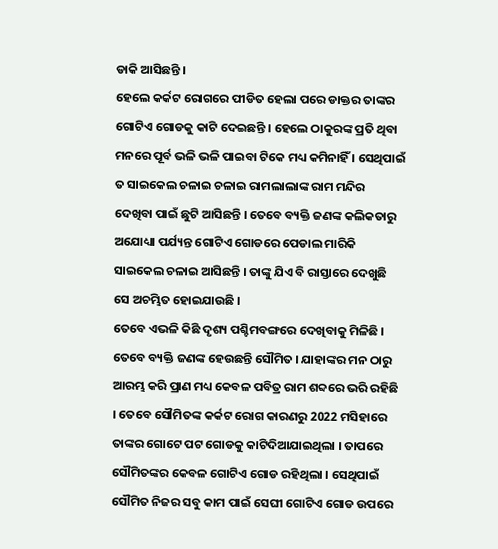ଡାକି ଆସିଛନ୍ତି ।
ହେଲେ କର୍କଟ ରୋଗରେ ପୀଡିତ ହେଲା ପରେ ଡାକ୍ତର ତାଙ୍କର ଗୋଟିଏ ଗୋଡକୁ କାଟି ଦେଇଛନ୍ତି । ହେଲେ ଠାକୁରଙ୍କ ପ୍ରତି ଥିବା ମନରେ ପୂର୍ବ ଭଳି ଭଳି ପାଇବା ଟିକେ ମଧ୍ୟ କମିନାହିଁ । ସେଥିପାଇଁ ତ ସାଇକେଲ ଚଳାଇ ଚଳାଇ ରାମଲାଲାଙ୍କ ରାମ ମନ୍ଦିର ଦେଖିବା ପାଇଁ ଛୁଟି ଆସିଛନ୍ତି । ତେବେ ବ୍ୟକ୍ତି ଜଣଙ୍କ କଲିକତାରୁ ଅଯୋଧ୍ୟା ପର୍ଯ୍ୟନ୍ତ ଗୋଟିଏ ଗୋଡରେ ପେଡାଲ ମାରିକି ସାଇକେଲ ଚଳାଇ ଆସିଛନ୍ତି । ତାଙ୍କୁ ଯିଏ ବି ରାସ୍ତାରେ ଦେଖୁଛି ସେ ଅଚମ୍ଭିତ ହୋଇଯାଉଛି ।
ତେବେ ଏଭଳି କିଛି ଦୃଶ୍ୟ ପଶ୍ଚିମବଙ୍ଗରେ ଦେଖିବାକୁ ମିଳିଛି । ତେବେ ବ୍ୟକ୍ତି ଜଣଙ୍କ ହେଉଛନ୍ତି ସୌମିତ । ଯାହାଙ୍କର ମନ ଠାରୁ ଆରମ୍ଭ କରି ପ୍ରାଣ ମଧ୍ୟ କେବଳ ପବିତ୍ର ରାମ ଶବ୍ଦରେ ଭରି ରହିଛି । ତେବେ ସୌମିତଙ୍କ କର୍କଟ ରୋଗ କାରଣରୁ 2022 ମସିହାରେ ତାଙ୍କର ଗୋଟେ ପଟ ଗୋଡକୁ କାଟିଦିଆଯାଇଥିଲା । ତାପରେ ସୌମିତଙ୍କର କେବଳ ଗୋଟିଏ ଗୋଡ ରହିଥିଲା । ସେଥିପାଇଁ ସୌମିତ ନିଜର ସବୁ କାମ ପାଇଁ ସେଘୀ ଗୋଟିଏ ଗୋଡ ଉପରେ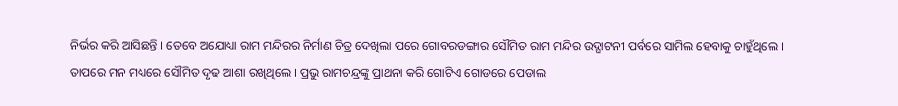ନିର୍ଭର କରି ଆସିଛନ୍ତି । ତେବେ ଅଯୋଧ୍ୟା ରାମ ମନ୍ଦିରର ନିର୍ମାଣ ଚିତ୍ର ଦେଖିଲା ପରେ ଗୋବରଡଙ୍ଗାର ସୌମିତ ରାମ ମନ୍ଦିର ଉଦ୍ଘାଟନୀ ପର୍ବରେ ସାମିଲ ହେବାକୁ ଚାହୁଁଥିଲେ ।
ତାପରେ ମନ ମଧ୍ୟରେ ସୌମିତ ଦୃଢ ଆଶା ରଖିଥିଲେ । ପ୍ରଭୁ ରାମଚନ୍ଦ୍ରଙ୍କୁ ପ୍ରାଥନା କରି ଗୋଟିଏ ଗୋଡରେ ପେଡାଲ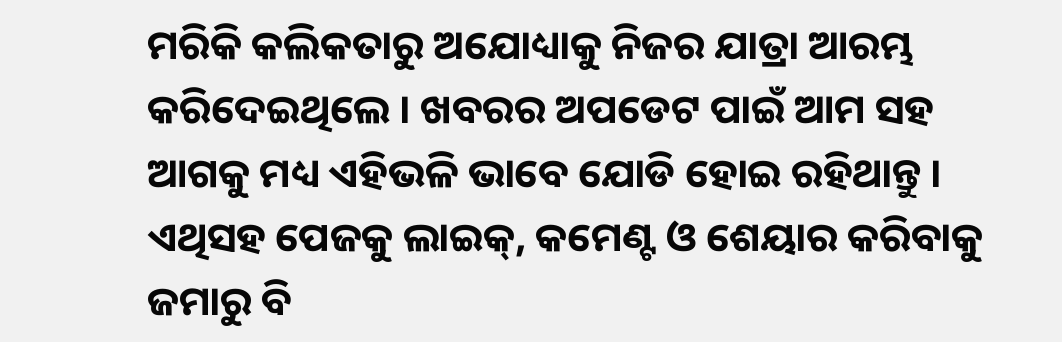ମରିକି କଲିକତାରୁ ଅଯୋଧ୍ୟାକୁ ନିଜର ଯାତ୍ରା ଆରମ୍ଭ କରିଦେଇଥିଲେ । ଖବରର ଅପଡେଟ ପାଇଁ ଆମ ସହ ଆଗକୁ ମଧ୍ୟ ଏହିଭଳି ଭାବେ ଯୋଡି ହୋଇ ରହିଥାନ୍ତୁ । ଏଥିସହ ପେଜକୁ ଲାଇକ୍, କମେଣ୍ଟ ଓ ଶେୟାର କରିବାକୁ ଜମାରୁ ବି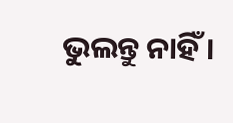ଭୁଲନ୍ତୁ ନାହିଁ ।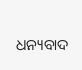ଧନ୍ୟବାଦ